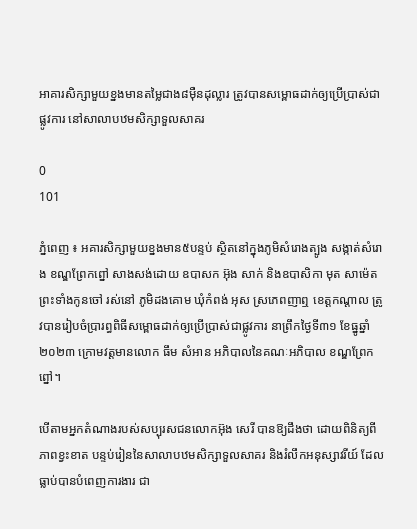អាគារសិក្សាមួយខ្នងមានតម្លៃជាង៨ម៉ឺនដុល្លារ ត្រូវបានសម្ពោធដាក់ឲ្យប្រើប្រាស់ជាផ្លូវការ នៅសាលាបឋមសិក្សាទួលសាគរ

0
101

ភ្នំពេញ ៖ អគារសិក្សាមួយខ្នងមាន៥បន្ទប់ ស្ថិតនៅក្នុងភូមិសំរោងត្បូង សង្កាត់សំរោង ខណ្ឌព្រែកព្នៅ សាងសង់ដោយ ឧបាសក អ៊ុង សាក់ និងឧបាសិកា មុត សាម៉េត ព្រះទាំងកូនចៅ រស់នៅ ភូមិដងគោម ឃុំកំពង់ អុស ស្រភេពញាឮ ខេត្តកណ្តាល ត្រូវបានរៀបចំប្រារព្ធពិធីសម្ពោធដាក់ឲ្យប្រើប្រាស់ជាផ្លូវការ នាព្រឹកថ្ងៃទី៣១ ខែធ្នូឆ្នាំ ២០២៣ ក្រោមវត្តមានលោក ធឹម សំអាន អភិបាលនៃគណៈអភិបាល ខណ្ឌព្រែកព្នៅ។

បើតាមអ្នកតំណាងរបស់សប្បុរសជនលោកអ៊ុង សេរី បានឱ្យដឹងថា ដោយពិនិត្យពីភាពខ្វះខាត បន្ទប់រៀននៃសាលាបឋមសិក្សាទួលសាគរ និងរំលឹកអនុស្សាវរីយ៍ ដែលធ្លាប់បានបំពេញការងារ ជា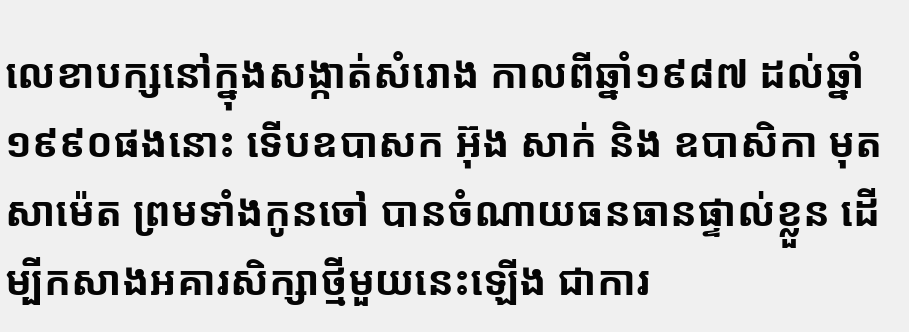លេខាបក្សនៅក្នុងសង្កាត់សំរោង កាលពីឆ្នាំ១៩៨៧ ដល់ឆ្នាំ១៩៩០ផងនោះ ទើបឧបាសក អ៊ុង សាក់ និង ឧបាសិកា មុត សាម៉េត ព្រមទាំងកូនចៅ បានចំណាយធនធានផ្ទាល់ខ្លួន ដើម្បីកសាងអគារសិក្សាថ្មីមួយនេះឡើង ជាការ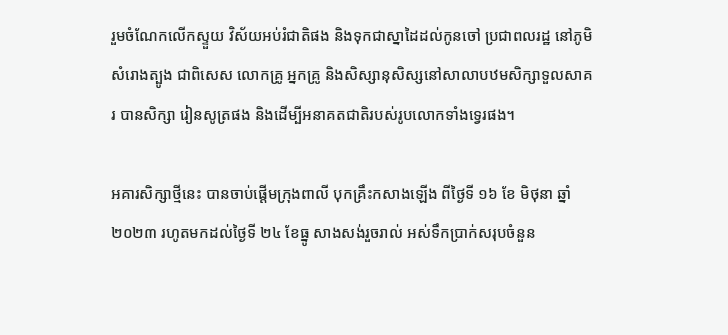រួមចំណែកលើកស្ទួយ វិស័យអប់រំជាតិផង និងទុកជាស្នាដៃដល់កូនចៅ ប្រជាពលរដ្ឋ នៅភូមិសំរោងត្បូង ជាពិសេស លោកគ្រូ អ្នកគ្រូ និងសិស្សានុសិស្សនៅសាលាបឋមសិក្សាទួលសាគរ បានសិក្សា រៀនសូត្រផង និងដើម្បីអនាគតជាតិរបស់រូបលោកទាំងទ្វេរផង។

អគារសិក្សាថ្មីនេះ បានចាប់ផ្តើមក្រុងពាលី បុកគ្រឹះកសាងឡើង ពីថ្ងៃទី ១៦ ខែ មិថុនា ឆ្នាំ ២០២៣ រហូតមកដល់ថ្ងៃទី ២៤ ខែធ្នូ សាងសង់រួចរាល់ អស់ទឹកប្រាក់សរុបចំនួន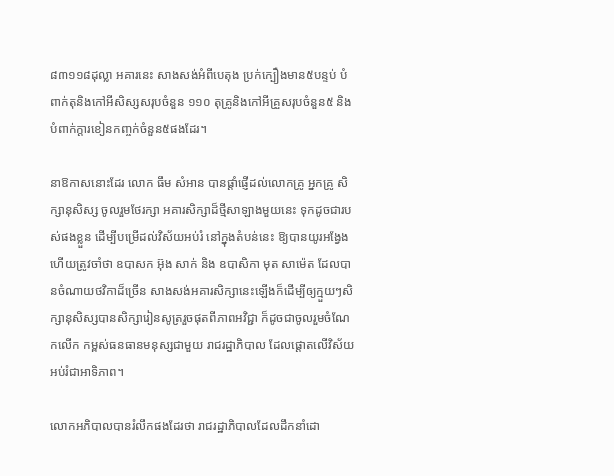៨៣១១៨ដុល្លា អគារនេះ សាងសង់អំពីបេតុង ប្រក់ក្បឿងមាន៥បន្ទប់ បំពាក់តុនិងកៅអីសិស្សសរុបចំនួន ១១០ តុគ្រូនិងកៅអីគ្រួសរុបចំនួន៥ និងបំពាក់ក្តារខៀនកញ្ចក់ចំនួន៥ផងដែរ។

នាឱកាសនោះដែរ លោក ធឹម សំអាន បានផ្ដាំផ្ញើដល់លោកគ្រូ អ្នកគ្រូ សិក្សានុសិស្ស ចូលរួមថែរក្សា អគារសិក្សាដ៏ថ្មីសាឡាងមួយនេះ ទុកដូចជារបស់ផងខ្លួន ដើម្បីបម្រើដល់វិស័យអប់រំ នៅក្នុងតំបន់នេះ ឱ្យបានយូរអង្វែង ហើយត្រូវចាំថា ឧបាសក អ៊ុង សាក់ និង ឧបាសិកា មុត សាម៉េត ដែលបានចំណាយថវិកាដ៏ច្រើន សាងសង់អគារសិក្សានេះឡើងក៏ដើម្បីឲ្យក្មួយៗសិក្សានុសិស្សបានសិក្សារៀនសូត្ររួចផុតពីភាពអវិជ្ជា ក៏ដូចជាចូលរួមចំណែកលើក កម្ពស់ធនធានមនុស្សជាមួយ រាជរដ្ឋាភិបាល ដែលផ្ដោតលើវិស័យអប់រំជាអាទិភាព។

លោកអភិបាលបានរំលឹកផងដែរថា រាជរដ្ឋាភិបាលដែលដឹកនាំដោ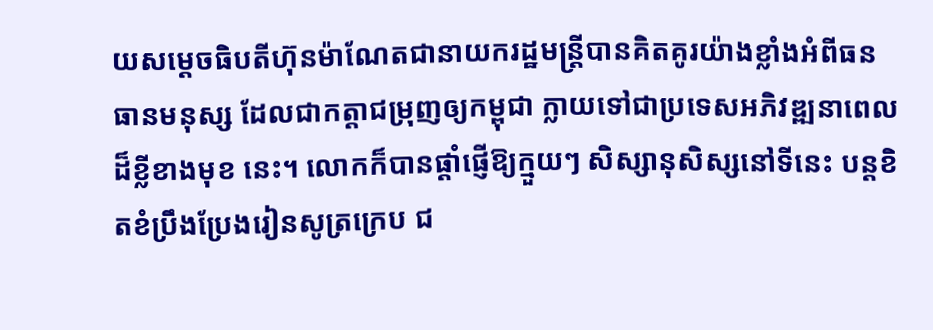យសម្ដេចធិបតីហ៊ុនម៉ាណែតជានាយករដ្ឋមន្ត្រីបានគិតគូរយ៉ាងខ្លាំងអំពីធនធានមនុស្ស ដែលជាកត្តាជម្រុញឲ្យកម្ពុជា ក្លាយទៅជាប្រទេសអភិវឌ្ឍនាពេលដ៏ខ្លីខាងមុខ នេះ។ លោកក៏បានផ្តាំផ្ញើឱ្យក្មួយៗ សិស្សានុសិស្សនៅទីនេះ បន្តខិតខំប្រឹងប្រែងរៀនសូត្រក្រេប ជ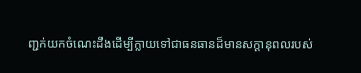ញ្ជក់យកចំណេះដឹងដើម្បីក្លាយទៅជាធនធានដ៏មានសក្ដានុពលរបស់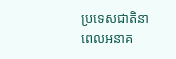ប្រទេសជាតិនាពេលអនាគ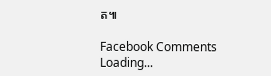ត៕

Facebook Comments
Loading...